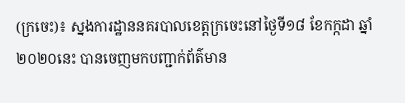(ក្រចេះ)៖ ស្នងការដ្ឋាននគរបាលខេត្តក្រចេះនៅថ្ងៃទី១៨ ខែកក្កដា ឆ្នាំ២០២០នេះ បានចេញមកបញ្ជាក់ព័ត៌មាន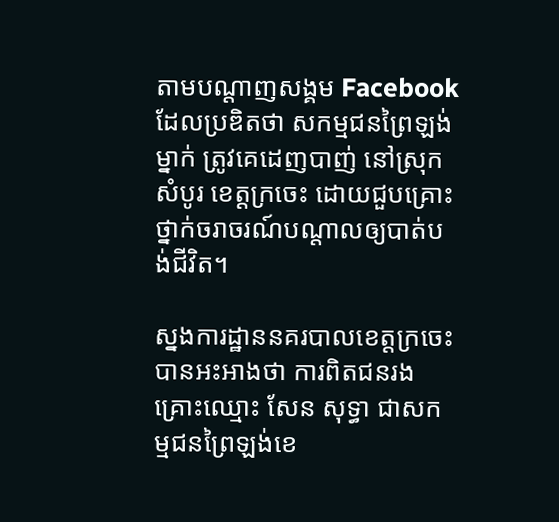តាមបណ្ដាញសង្គម Facebook ដែលប្រឌិតថា សកម្មជនព្រៃឡង់ម្នាក់ ត្រូវគេដេញបាញ់ នៅស្រុកសំបូរ ខេត្ដក្រចេះ ដោយជួបគ្រោះថ្នាក់ចរាចរណ៍បណ្ដាលឲ្យបាត់បង់ជីវិត។

ស្នងការដ្ឋាននគរបាលខេត្តក្រចេះ បានអះអាងថា ការពិតជនរងគ្រោះឈ្មោះ សែន សុទ្ធា ជាសកម្មជនព្រៃឡង់ខេ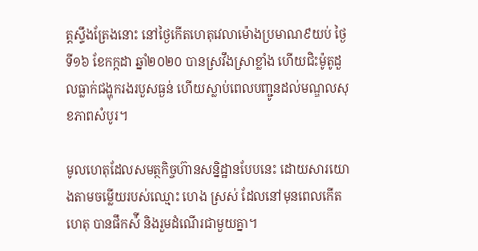ត្តស្ទឹងត្រែងនោះ នៅថ្ងៃកើតហេតុវេលាម៉ោងប្រមាណ៩យប់ ថ្ងៃទី១៦ ខែកក្កដា ឆ្នាំ២០២០ បានស្រវឹងស្រាខ្លាំង ហើយជិះម៉ូតូដួលធ្លាក់ជង្ហុករងរបួសធ្ងន់ ហើយស្លាប់ពេលបញ្ជូនដល់មណ្ឌលសុខភាពសំបូរ។

មូលហេតុដែលសមត្ថកិច្ចហ៊ានសន្និដ្ឋានបែបនេះ ដោយសារយោងតាមចម្លើយរបស់ឈ្មោះ ហេង ស្រស់ ដែលនៅមុនពេលកើតហេតុ បានផឹកស៉ី និងរួមដំណើរជាមួយគ្នា។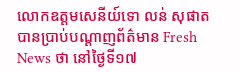លោកឧត្តមសេនីយ៍ទោ លន់ សុផាត បានប្រាប់បណ្តាញព័ត៌មាន Fresh News ថា នៅថ្ងៃទី១៧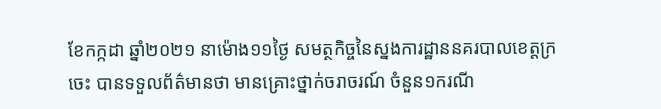ខែកក្កដា ឆ្នាំ២០២១ នាម៉ោង១១ថ្ងៃ សមត្ថកិច្ចនៃស្នងការដ្ឋាននគរបាលខេត្តក្រចេះ បានទទួលព័ត៌មានថា មានគ្រោះថ្នាក់ចរាចរណ៍ ចំនួន១ករណី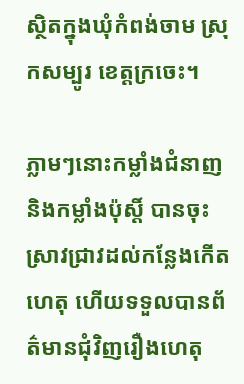ស្ថិតក្នុងឃុំកំពង់ចាម ស្រុកសម្បូរ ខេត្តក្រចេះ។

ភ្លាមៗនោះកម្លាំងជំនាញ និងកម្លាំងប៉ុស្តិ៍ បានចុះស្រាវជ្រាវដល់កន្លែងកើតហេតុ ហើយទទួលបានព័ត៌មានជុំវិញរឿងហេតុ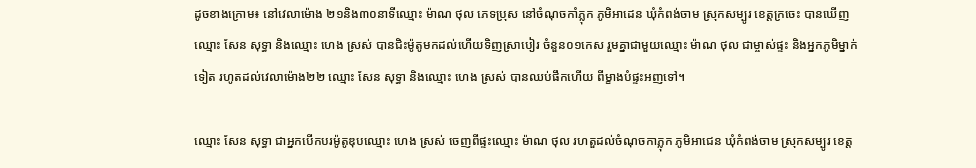ដូចខាងក្រោម៖ នៅវេលាម៉ោង ២១និង៣០នាទីឈ្មោះ ម៉ាណ ថុល ភេទប្រុស នៅចំណុចកាំភ្លុក ភូមិអាដេន ឃុំកំពង់ចាម ស្រុកសម្បូរ ខេត្តក្រចេះ បានឃើញឈ្មោះ សែន សុទ្ធា និងឈ្មោះ ហេង ស្រស់ បានជិះម៉ូតូមកដល់ហើយទិញស្រាបៀរ ចំនួន០១កេស រួមគ្នាជាមួយឈ្មោះ ម៉ាណ ថុល ជាម្ចាស់ផ្ទះ និងអ្នកភូមិម្នាក់ទៀត រហូតដល់វេលាម៉ោង២២ ឈ្មោះ សែន សុទ្ធា និងឈ្មោះ ហេង ស្រស់ បានឈប់ផឹកហើយ ពីម្ខាងបំផ្ទះអញទៅ។

ឈ្មោះ សែន សុទ្ធា ជាអ្នកបើកបរម៉ូតូឌុបឈ្មោះ ហេង ស្រស់ ចេញពីផ្ទះឈ្មោះ ម៉ាណ ថុល រហតួដល់ចំណុចកាភ្លុក ភូមិអាជេន ឃុំកំពង់ចាម ស្រុកសម្បូរ ខេត្ត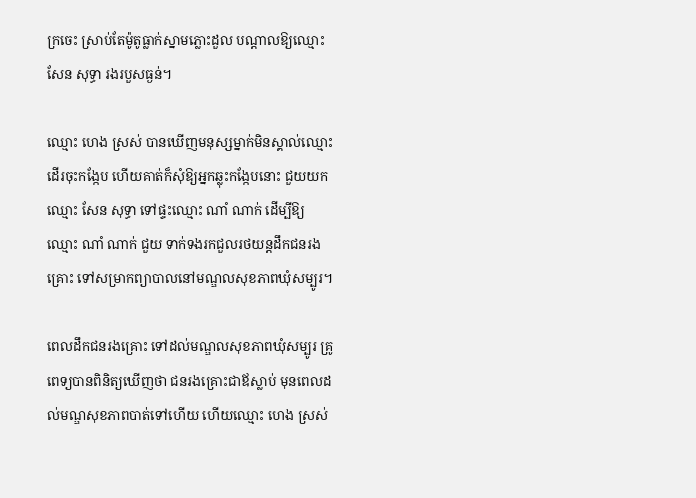ក្រចេះ ស្រាប់តែម៉ូតូធ្លាក់ស្នាមភ្លោះដួល បណ្ដាលឱ្យឈ្មោះ សែន សុទ្ធា រងរបួសធ្ងន់។

ឈ្មោះ ហេង ស្រស់ បានឃើញមនុស្សម្នាក់មិនស្គាល់ឈ្មោះ ដើរចុះកង្កែប ហើយគាត់ក៏សុំឱ្យអ្នកឆ្លុះកង្កែបនោះ ជួយយកឈ្មោះ សែន សុទ្ធា ទៅផ្ទះឈ្មោះ ណាំ ណាក់ ដើម្បីឱ្យឈ្មោះ ណាំ ណាក់ ជួយ ទាក់ទងរកជួលរថយន្តដឹកជនរងគ្រោះ ទៅសម្រាកព្យាបាលនៅមណ្ឌលសុខភាពឃុំសម្បូរ។

ពេលដឹកជនរងគ្រោះ ទៅដល់មណ្ឌលសុខភាពឃុំសម្បូរ គ្រូពេទ្យបានពិនិត្យឃើញថា ជនរងគ្រោះជាឪស្លាប់ មុនពេលដល់មណ្ឌសុខភាពបាត់ទៅហើយ ហើយឈ្មោះ ហេង ស្រស់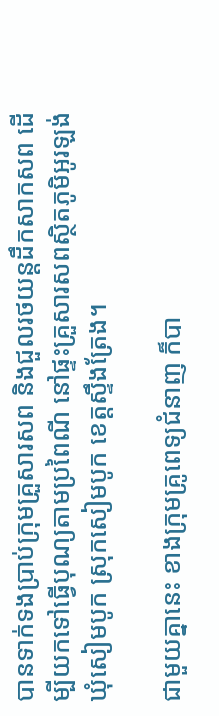បានទាក់ទងប្រាប់ក្រុមគ្រួសារសព និងជួលរថយន្តដឹកសាកសព ដើម្បីយកទៅធ្វើបុណ្យតាមប្រពៃណី នៅផ្ទះគ្រួសារសពស្ថិតភូមិអូរឡង់ ឃុំសៀមបូក ស្រុកសៀមបូក ខេត្តស្ទឹងត្រែង។

ជាមួយគ្នានេះ ខាងក្រុមគ្រូពេទ្យជំនាញ ក៏បា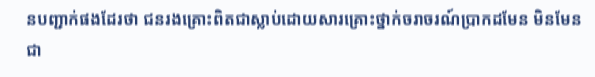នបញ្ជាក់ផងដែរថា ជនរងគ្រោះពិតជាស្លាប់ដោយសារគ្រោះថ្នាក់ចរាចរណ៍ប្រាកដមែន មិនមែនជា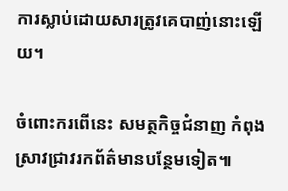ការស្លាប់ដោយសារត្រូវគេបាញ់នោះឡើយ។

ចំពោះករពើនេះ សមត្ថកិច្ចជំនាញ កំពុងស្រាវជ្រាវរកព័ត៌មានបន្ថែមទៀត៕